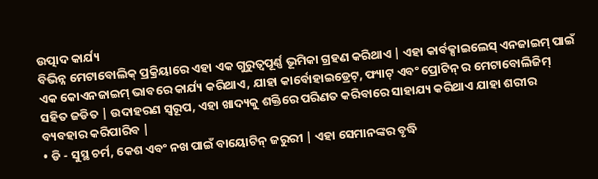ଉତ୍ପାଦ କାର୍ଯ୍ୟ
ବିଭିନ୍ନ ମେଟାବୋଲିକ୍ ପ୍ରକ୍ରିୟାରେ ଏହା ଏକ ଗୁରୁତ୍ୱପୂର୍ଣ୍ଣ ଭୂମିକା ଗ୍ରହଣ କରିଥାଏ | ଏହା କାର୍ବକ୍ସାଇଲେସ୍ ଏନଜାଇମ୍ ପାଇଁ ଏକ କୋଏନଜାଇମ୍ ଭାବରେ କାର୍ଯ୍ୟ କରିଥାଏ, ଯାହା କାର୍ବୋହାଇଡ୍ରେଟ୍, ଫ୍ୟାଟ୍ ଏବଂ ପ୍ରୋଟିନ୍ ର ମେଟାବୋଲିଜିମ୍ ସହିତ ଜଡିତ | ଉଦାହରଣ ସ୍ୱରୂପ, ଏହା ଖାଦ୍ୟକୁ ଶକ୍ତିରେ ପରିଣତ କରିବାରେ ସାହାଯ୍ୟ କରିଥାଏ ଯାହା ଶରୀର ବ୍ୟବହାର କରିପାରିବ |
• ଡି - ସୁସ୍ଥ ଚର୍ମ, କେଶ ଏବଂ ନଖ ପାଇଁ ବାୟୋଟିନ୍ ଜରୁରୀ | ଏହା ସେମାନଙ୍କର ବୃଦ୍ଧି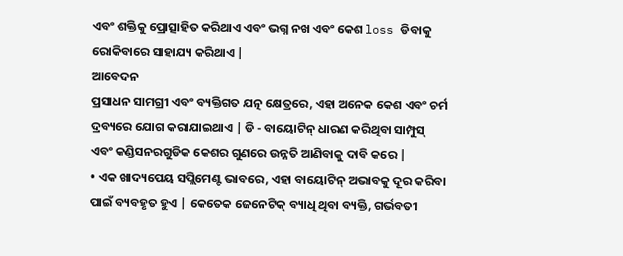ଏବଂ ଶକ୍ତିକୁ ପ୍ରୋତ୍ସାହିତ କରିଥାଏ ଏବଂ ଭଗ୍ନ ନଖ ଏବଂ କେଶ loss ଡିବାକୁ ରୋକିବାରେ ସାହାଯ୍ୟ କରିଥାଏ |
ଆବେଦନ
ପ୍ରସାଧନ ସାମଗ୍ରୀ ଏବଂ ବ୍ୟକ୍ତିଗତ ଯତ୍ନ କ୍ଷେତ୍ରରେ, ଏହା ଅନେକ କେଶ ଏବଂ ଚର୍ମ ଦ୍ରବ୍ୟରେ ଯୋଗ କରାଯାଇଥାଏ | ଡି - ବାୟୋଟିନ୍ ଧାରଣ କରିଥିବା ସାମ୍ପୁସ୍ ଏବଂ କଣ୍ଡିସନରଗୁଡିକ କେଶର ଗୁଣରେ ଉନ୍ନତି ଆଣିବାକୁ ଦାବି କରେ |
• ଏକ ଖାଦ୍ୟପେୟ ସପ୍ଲିମେଣ୍ଟ ଭାବରେ, ଏହା ବାୟୋଟିନ୍ ଅଭାବକୁ ଦୂର କରିବା ପାଇଁ ବ୍ୟବହୃତ ହୁଏ | କେତେକ ଜେନେଟିକ୍ ବ୍ୟାଧି ଥିବା ବ୍ୟକ୍ତି, ଗର୍ଭବତୀ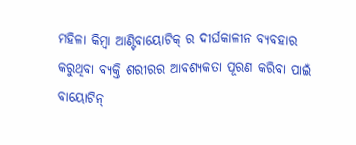ମହିଳା କିମ୍ବା ଆଣ୍ଟିବାୟୋଟିକ୍ ର ଦୀର୍ଘକାଳୀନ ବ୍ୟବହାର କରୁଥିବା ବ୍ୟକ୍ତି ଶରୀରର ଆବଶ୍ୟକତା ପୂରଣ କରିବା ପାଇଁ ବାୟୋଟିନ୍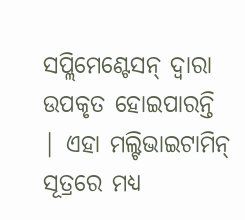ସପ୍ଲିମେଣ୍ଟେସନ୍ ଦ୍ୱାରା ଉପକୃତ ହୋଇପାରନ୍ତି | ଏହା ମଲ୍ଟିଭାଇଟାମିନ୍ ସୂତ୍ରରେ ମଧ୍ୟ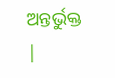ଅନ୍ତର୍ଭୁକ୍ତ |